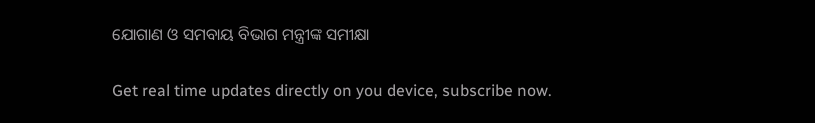ଯୋଗାଣ ଓ ସମବାୟ ବିଭାଗ ମନ୍ତ୍ରୀଙ୍କ ସମୀକ୍ଷା

Get real time updates directly on you device, subscribe now.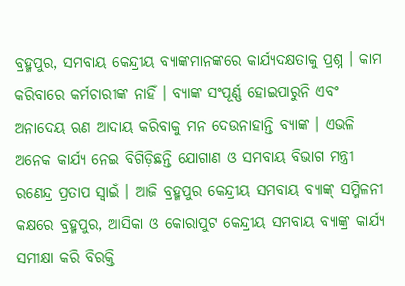ବ୍ରହ୍ମପୁର, ସମବାୟ କେନ୍ଦ୍ରୀୟ ବ୍ୟାଙ୍କମାନଙ୍କରେ କାର୍ଯ୍ୟଦକ୍ଷତାକୁ ପ୍ରଶ୍ନ । କାମ କରିବାରେ କର୍ମଚାରୀଙ୍କ ନାହିଁ । ବ୍ୟାଙ୍କ ସଂପୂର୍ଣ୍ଣ ହୋଇପାରୁନି ଏବଂ ଅନାଦେୟ ଋଣ ଆଦାୟ କରିବାକୁ ମନ ଦେଉନାହାନ୍ତି ବ୍ୟାଙ୍କ । ଏଭଳି ଅନେକ କାର୍ଯ୍ୟ ନେଇ ବିଗିଡ଼ିଛନ୍ତି ଯୋଗାଣ ଓ ସମବାୟ ବିଭାଗ ମନ୍ତ୍ରୀ ରଣେନ୍ଦ୍ର ପ୍ରତାପ ସ୍ୱାଇଁ । ଆଜି ବ୍ରହ୍ମପୁର କେନ୍ଦ୍ରୀୟ ସମବାୟ ବ୍ୟାଙ୍କ୍ ସମ୍ମିଳନୀ କକ୍ଷରେ ବ୍ରହ୍ମପୁର, ଆସିକା ଓ କୋରାପୁଟ କେନ୍ଦ୍ରୀୟ ସମବାୟ ବ୍ୟାଙ୍କ୍ର କାର୍ଯ୍ୟ ସମୀକ୍ଷା କରି ବିରକ୍ତି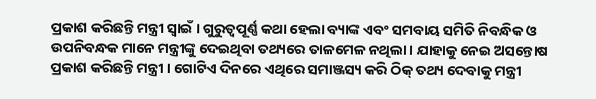ପ୍ରକାଶ କରିଛନ୍ତି ମନ୍ତ୍ରୀ ସ୍ୱାଇଁ । ଗୁରୁତ୍ୱପୂର୍ଣ୍ଣ କଥା ହେଲା ବ୍ୟାଙ୍କ ଏବଂ ସମବାୟ ସମିତି ନିବନ୍ଧିକ ଓ ଉପନିବନ୍ଧକ ମାନେ ମନ୍ତ୍ରୀଙ୍କୁ ଦେଇଥିବା ତଥ୍ୟରେ ତାଳମେଳ ନଥିଲା । ଯାହାକୁ ନେଇ ଅସନ୍ତୋଷ ପ୍ରକାଶ କରିଛନ୍ତି ମନ୍ତ୍ରୀ । ଗୋଟିଏ ଦିନରେ ଏଥିରେ ସମାଞ୍ଜସ୍ୟ କରି ଠିକ୍ ତଥ୍ୟ ଦେବାକୁ ମନ୍ତ୍ରୀ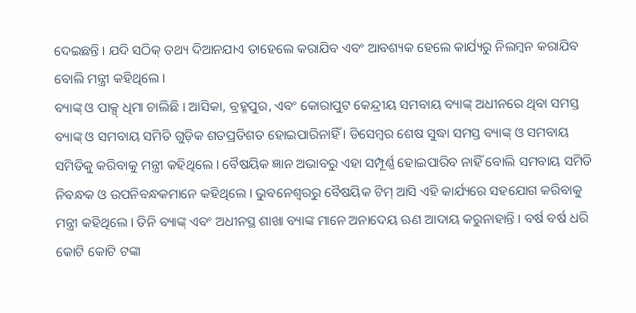ଦେଇଛନ୍ତି । ଯଦି ସଠିକ୍ ତଥ୍ୟ ଦିଆନଯାଏ ତାହେଲେ କରାଯିବ ଏବଂ ଆବଶ୍ୟକ ହେଲେ କାର୍ଯ୍ୟରୁ ନିଲମ୍ବନ କରାଯିବ ବୋଲି ମନ୍ତ୍ରୀ କହିଥିଲେ ।
ବ୍ୟାଙ୍କ୍ ଓ ପାକ୍ସ୍ ଧିମା ଚାଲିଛି । ଆସିକା, ବ୍ରହ୍ମପୁର, ଏବଂ କୋରାପୁଟ କେନ୍ଦ୍ରୀୟ ସମବାୟ ବ୍ୟାଙ୍କ୍ ଅଧୀନରେ ଥିବା ସମସ୍ତ ବ୍ୟାଙ୍କ୍ ଓ ସମବାୟ ସମିତି ଗୁଡ଼ିକ ଶତପ୍ରତିଶତ ହୋଇପାରିନାହିଁ । ଡିସେମ୍ବର ଶେଷ ସୁଦ୍ଧା ସମସ୍ତ ବ୍ୟାଙ୍କ୍ ଓ ସମବାୟ ସମିତିକୁ କରିବାକୁ ମନ୍ତ୍ରୀ କହିଥିଲେ । ବୈଷୟିକ ଜ୍ଞାନ ଅଭାବରୁ ଏହା ସମ୍ପୂର୍ଣ୍ଣ ହୋଇପାରିବ ନାହିଁ ବୋଲି ସମବାୟ ସମିତି ନିବନ୍ଧକ ଓ ଉପନିବନ୍ଧକମାନେ କହିଥିଲେ । ଭୁବନେଶ୍ୱରରୁ ବୈଷୟିକ ଟିମ୍ ଆସି ଏହି କାର୍ଯ୍ୟରେ ସହଯୋଗ କରିବାକୁ ମନ୍ତ୍ରୀ କହିଥିଲେ । ତିନି ବ୍ୟାଙ୍କ୍ ଏବଂ ଅଧୀନସ୍ଥ ଶାଖା ବ୍ୟାଙ୍କ ମାନେ ଅନାଦେୟ ଋଣ ଆଦାୟ କରୁନାହାନ୍ତି । ବର୍ଷ ବର୍ଷ ଧରି କୋଟି କୋଟି ଟଙ୍କା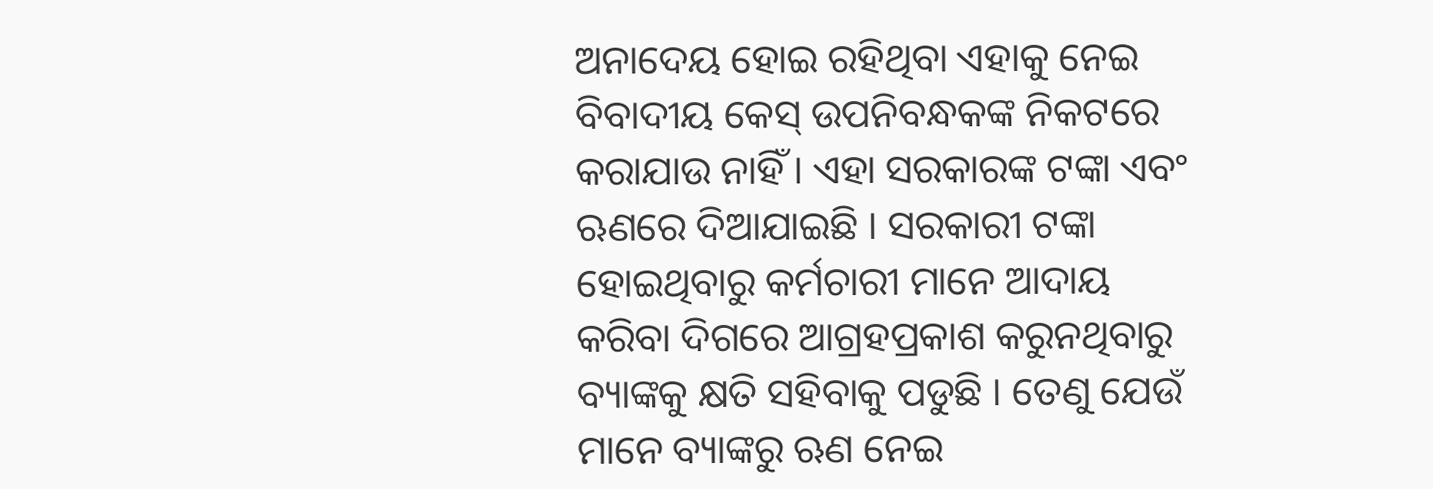ଅନାଦେୟ ହୋଇ ରହିଥିବା ଏହାକୁ ନେଇ ବିବାଦୀୟ କେସ୍ ଉପନିବନ୍ଧକଙ୍କ ନିକଟରେ କରାଯାଉ ନାହିଁ । ଏହା ସରକାରଙ୍କ ଟଙ୍କା ଏବଂ ଋଣରେ ଦିଆଯାଇଛି । ସରକାରୀ ଟଙ୍କା ହୋଇଥିବାରୁ କର୍ମଚାରୀ ମାନେ ଆଦାୟ କରିବା ଦିଗରେ ଆଗ୍ରହପ୍ରକାଶ କରୁନଥିବାରୁ ବ୍ୟାଙ୍କକୁ କ୍ଷତି ସହିବାକୁ ପଡୁଛି । ତେଣୁ ଯେଉଁ ମାନେ ବ୍ୟାଙ୍କରୁ ଋଣ ନେଇ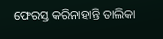ଫେରସ୍ତ କରିନାହାନ୍ତି ତାଲିକା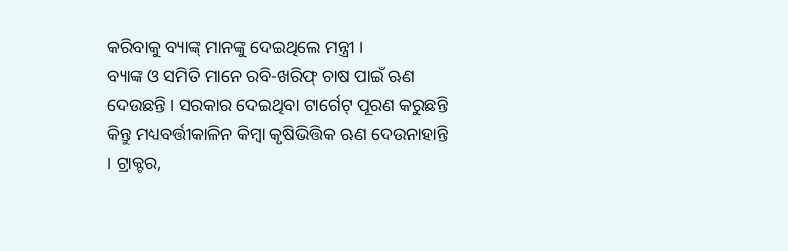କରିବାକୁ ବ୍ୟାଙ୍କ୍ ମାନଙ୍କୁ ଦେଇଥିଲେ ମନ୍ତ୍ରୀ ।
ବ୍ୟାଙ୍କ ଓ ସମିତି ମାନେ ରବି-ଖରିଫ୍ ଚାଷ ପାଇଁ ଋଣ ଦେଉଛନ୍ତି । ସରକାର ଦେଇଥିବା ଟାର୍ଗେଟ୍ ପୂରଣ କରୁଛନ୍ତି କିନ୍ତୁ ମଧ୍ୟବର୍ତ୍ତୀକାଳିନ କିମ୍ବା କୃଷିଭିତ୍ତିକ ଋଣ ଦେଉନାହାନ୍ତି । ଟ୍ରାକ୍ଟର,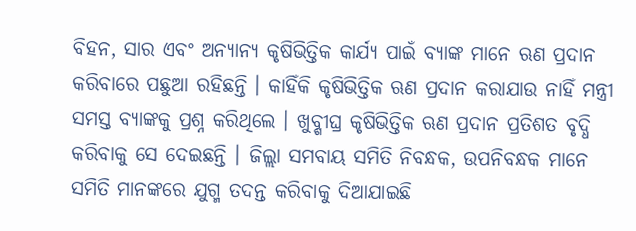ବିହନ, ସାର ଏବଂ ଅନ୍ୟାନ୍ୟ କୃଷିଭିତ୍ତିକ କାର୍ଯ୍ୟ ପାଇଁ ବ୍ୟାଙ୍କ ମାନେ ଋଣ ପ୍ରଦାନ କରିବାରେ ପଛୁଆ ରହିଛନ୍ତି । କାହିଁକି କୃଷିଭିତ୍ତିକ ଋଣ ପ୍ରଦାନ କରାଯାଉ ନାହିଁ ମନ୍ତ୍ରୀ ସମସ୍ତ ବ୍ୟାଙ୍କକୁ ପ୍ରଶ୍ନ କରିଥିଲେ । ଖୁବ୍ଶୀଘ୍ର କୃଷିଭିତ୍ତିକ ଋଣ ପ୍ରଦାନ ପ୍ରତିଶତ ବୃଦ୍ଧି କରିବାକୁ ସେ ଦେଇଛନ୍ତି । ଜିଲ୍ଲା ସମବାୟ ସମିତି ନିବନ୍ଧକ, ଉପନିବନ୍ଧକ ମାନେ ସମିତି ମାନଙ୍କରେ ଯୁଗ୍ମ ତଦନ୍ତ କରିବାକୁ ଦିଆଯାଇଛି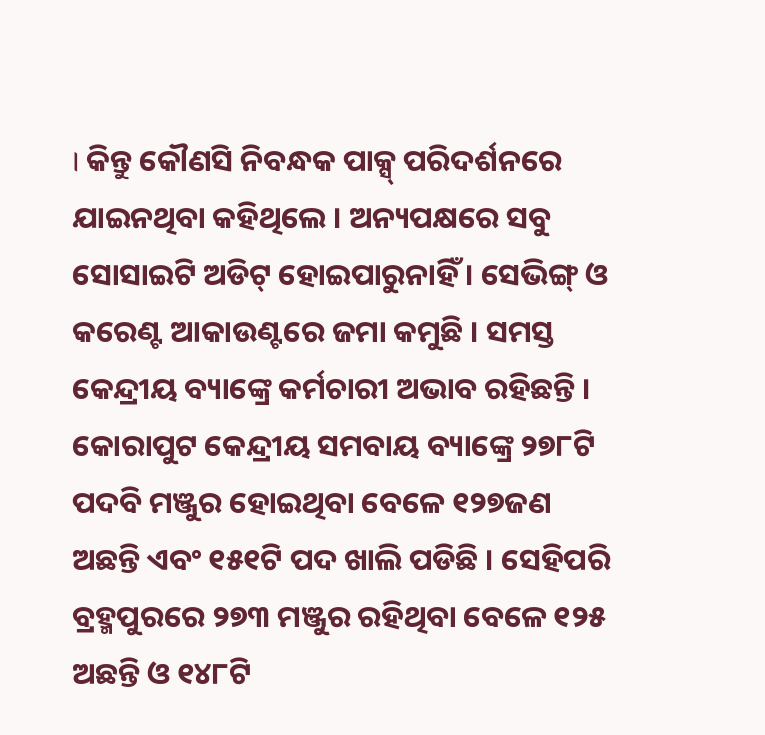। କିନ୍ତୁ କୌଣସି ନିବନ୍ଧକ ପାକ୍ସ୍ ପରିଦର୍ଶନରେ ଯାଇନଥିବା କହିଥିଲେ । ଅନ୍ୟପକ୍ଷରେ ସବୁ ସୋସାଇଟି ଅଡିଟ୍ ହୋଇପାରୁନାହିଁ । ସେଭିଙ୍ଗ୍ ଓ କରେଣ୍ଟ ଆକାଉଣ୍ଟରେ ଜମା କମୁଛି । ସମସ୍ତ କେନ୍ଦ୍ରୀୟ ବ୍ୟାଙ୍କ୍ରେ କର୍ମଚାରୀ ଅଭାବ ରହିଛନ୍ତି । କୋରାପୁଟ କେନ୍ଦ୍ରୀୟ ସମବାୟ ବ୍ୟାଙ୍କ୍ରେ ୨୭୮ଟି ପଦବି ମଞ୍ଜୁର ହୋଇଥିବା ବେଳେ ୧୨୭ଜଣ ଅଛନ୍ତି ଏବଂ ୧୫୧ଟି ପଦ ଖାଲି ପଡିଛି । ସେହିପରି ବ୍ରହ୍ମପୁରରେ ୨୭୩ ମଞ୍ଜୁର ରହିଥିବା ବେଳେ ୧୨୫ ଅଛନ୍ତି ଓ ୧୪୮ଟି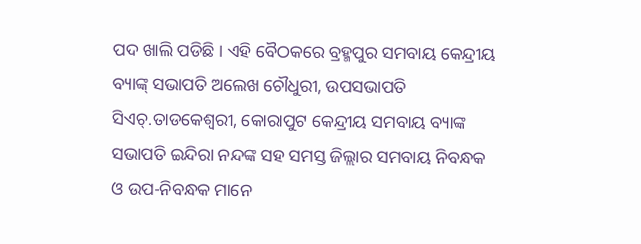ପଦ ଖାଲି ପଡିଛି । ଏହି ବୈଠକରେ ବ୍ରହ୍ମପୁର ସମବାୟ କେନ୍ଦ୍ରୀୟ ବ୍ୟାଙ୍କ୍ ସଭାପତି ଅଲେଖ ଚୌଧୁରୀ, ଉପସଭାପତି ସିଏଚ୍.ତାଡକେଶ୍ୱରୀ, କୋରାପୁଟ କେନ୍ଦ୍ରୀୟ ସମବାୟ ବ୍ୟାଙ୍କ ସଭାପତି ଇନ୍ଦିରା ନନ୍ଦଙ୍କ ସହ ସମସ୍ତ ଜିଲ୍ଲାର ସମବାୟ ନିବନ୍ଧକ ଓ ଉପ-ନିବନ୍ଧକ ମାନେ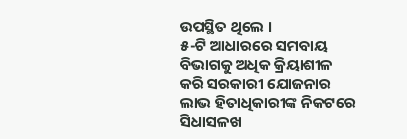ଉପସ୍ଥିତ ଥିଲେ ।
୫-ଟି ଆଧାରରେ ସମବାୟ ବିଭାଗକୁ ଅଧିକ କ୍ରିୟାଶୀଳ କରି ସରକାରୀ ଯୋଜନାର ଲାଭ ହିତାଧିକାରୀଙ୍କ ନିକଟରେ ସିଧାସଳଖ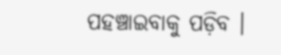ପହଞ୍ଚାଇବାକୁ ପଡ଼ିବ ।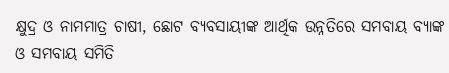କ୍ଷୁଦ୍ର ଓ ନାମମାତ୍ର ଚାଷୀ, ଛୋଟ ବ୍ୟବସାୟୀଙ୍କ ଆର୍ଥିକ ଉନ୍ନତିରେ ସମବାୟ ବ୍ୟାଙ୍କ ଓ ସମବାୟ ସମିତି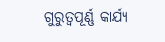ଗୁରୁତ୍ୱପୂର୍ଣ୍ଣ କାର୍ଯ୍ୟ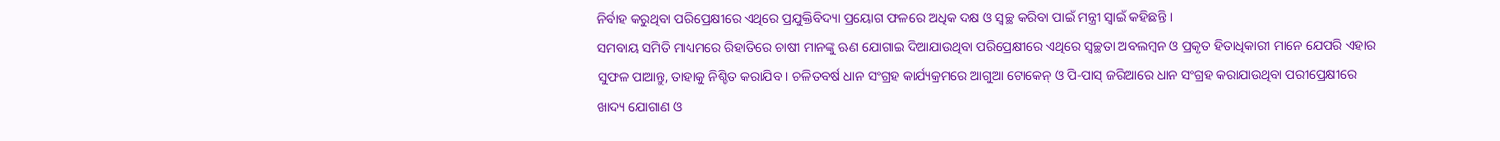ନିର୍ବାହ କରୁଥିବା ପରିପ୍ରେକ୍ଷୀରେ ଏଥିରେ ପ୍ରଯୁକ୍ତିବିଦ୍ୟା ପ୍ରୟୋଗ ଫଳରେ ଅଧିକ ଦକ୍ଷ ଓ ସ୍ୱଚ୍ଛ କରିବା ପାଇଁ ମନ୍ତ୍ରୀ ସ୍ୱାଇଁ କହିଛନ୍ତି ।
ସମବାୟ ସମିତି ମାଧ୍ୟମରେ ରିହାତିରେ ଚାଷୀ ମାନଙ୍କୁ ଋଣ ଯୋଗାଇ ଦିଆଯାଉଥିବା ପରିପ୍ରେକ୍ଷୀରେ ଏଥିରେ ସ୍ୱଚ୍ଛତା ଅବଲମ୍ବନ ଓ ପ୍ରକୃତ ହିତାଧିକାରୀ ମାନେ ଯେପରି ଏହାର ସୁଫଳ ପାଆନ୍ତୁ, ତାହାକୁ ନିଶ୍ଚିତ କରାଯିବ । ଚଳିତବର୍ଷ ଧାନ ସଂଗ୍ରହ କାର୍ଯ୍ୟକ୍ରମରେ ଆଗୁଆ ଟୋକେନ୍ ଓ ପି-ପାସ୍ ଜରିଆରେ ଧାନ ସଂଗ୍ରହ କରାଯାଉଥିବା ପରୀପ୍ରେକ୍ଷୀରେ ଖାଦ୍ୟ ଯୋଗାଣ ଓ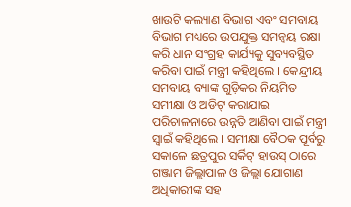ଖାଉଟି କଲ୍ୟାଣ ବିଭାଗ ଏବଂ ସମବାୟ ବିଭାଗ ମଧ୍ୟରେ ଉପଯୁକ୍ତ ସମନ୍ୱୟ ରକ୍ଷା କରି ଧାନ ସଂଗ୍ରହ କାର୍ଯ୍ୟକୁ ସୁବ୍ୟବସ୍ଥିତ କରିବା ପାଇଁ ମନ୍ତ୍ରୀ କହିଥିଲେ । କେନ୍ଦ୍ରୀୟ ସମବାୟ ବ୍ୟାଙ୍କ ଗୁଡ଼ିକର ନିୟମିତ ସମୀକ୍ଷା ଓ ଅଡିଟ୍ କରାଯାଇ ପରିଚାଳନାରେ ଉନ୍ନତି ଆଣିବା ପାଇଁ ମନ୍ତ୍ରୀ ସ୍ୱାଇଁ କହିଥିଲେ । ସମୀକ୍ଷା ବୈଠକ ପୂର୍ବରୁ ସକାଳେ ଛତ୍ରପୁର ସର୍କିଟ୍ ହାଉସ୍ ଠାରେ ଗଞ୍ଜାମ ଜିଲ୍ଲାପାଳ ଓ ଜିଲ୍ଲା ଯୋଗାଣ ଅଧିକାରୀଙ୍କ ସହ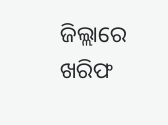ଜିଲ୍ଲାରେ ଖରିଫ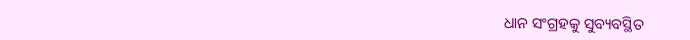ଧାନ ସଂଗ୍ରହକୁ ସୁବ୍ୟବସ୍ଥିତ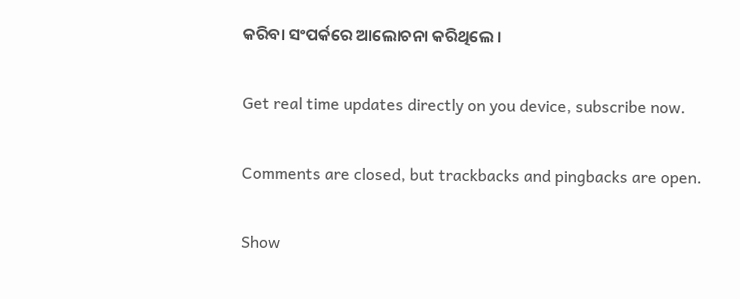କରିବା ସଂପର୍କରେ ଆଲୋଚନା କରିଥିଲେ ।

Get real time updates directly on you device, subscribe now.

Comments are closed, but trackbacks and pingbacks are open.

Show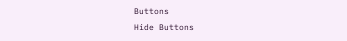Buttons
Hide Buttons